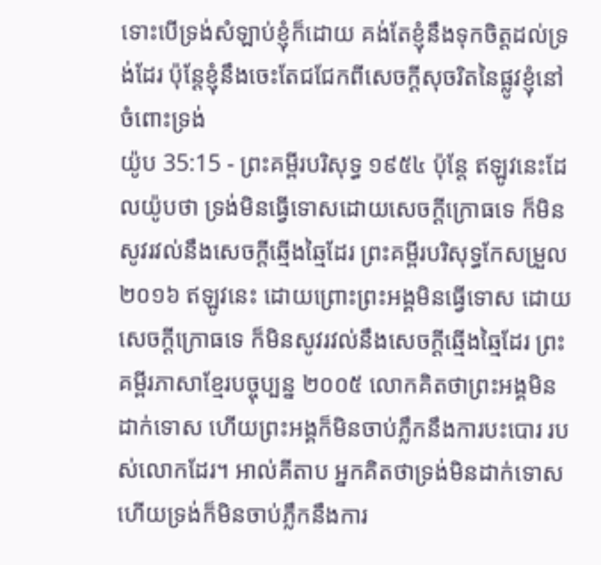ទោះបើទ្រង់សំឡាប់ខ្ញុំក៏ដោយ គង់តែខ្ញុំនឹងទុកចិត្តដល់ទ្រង់ដែរ ប៉ុន្តែខ្ញុំនឹងចេះតែជជែកពីសេចក្ដីសុចរិតនៃផ្លូវខ្ញុំនៅចំពោះទ្រង់
យ៉ូប 35:15 - ព្រះគម្ពីរបរិសុទ្ធ ១៩៥៤ ប៉ុន្តែ ឥឡូវនេះដែលយ៉ូបថា ទ្រង់មិនធ្វើទោសដោយសេចក្ដីក្រោធទេ ក៏មិនសូវរវល់នឹងសេចក្ដីឆ្មើងឆ្មៃដែរ ព្រះគម្ពីរបរិសុទ្ធកែសម្រួល ២០១៦ ឥឡូវនេះ ដោយព្រោះព្រះអង្គមិនធ្វើទោស ដោយសេចក្ដីក្រោធទេ ក៏មិនសូវរវល់នឹងសេចក្ដីឆ្មើងឆ្មៃដែរ ព្រះគម្ពីរភាសាខ្មែរបច្ចុប្បន្ន ២០០៥ លោកគិតថាព្រះអង្គមិនដាក់ទោស ហើយព្រះអង្គក៏មិនចាប់ភ្លឹកនឹងការបះបោរ របស់លោកដែរ។ អាល់គីតាប អ្នកគិតថាទ្រង់មិនដាក់ទោស ហើយទ្រង់ក៏មិនចាប់ភ្លឹកនឹងការ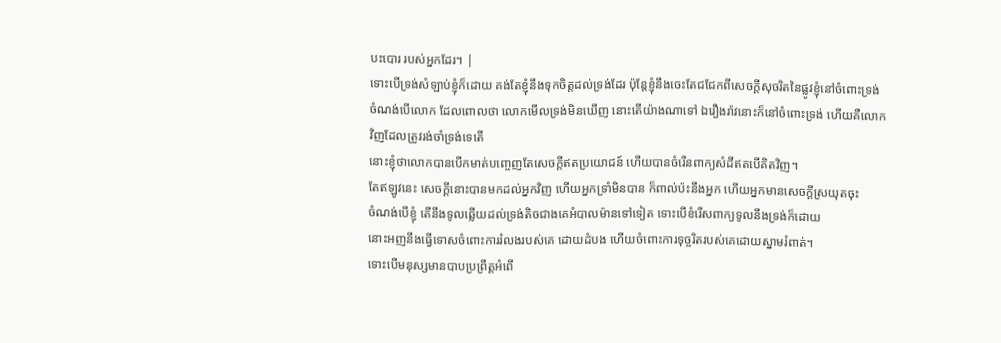បះបោរ របស់អ្នកដែរ។ |
ទោះបើទ្រង់សំឡាប់ខ្ញុំក៏ដោយ គង់តែខ្ញុំនឹងទុកចិត្តដល់ទ្រង់ដែរ ប៉ុន្តែខ្ញុំនឹងចេះតែជជែកពីសេចក្ដីសុចរិតនៃផ្លូវខ្ញុំនៅចំពោះទ្រង់
ចំណង់បើលោក ដែលពោលថា លោកមើលទ្រង់មិនឃើញ នោះតើយ៉ាងណាទៅ ឯរឿងរ៉ាវនោះក៏នៅចំពោះទ្រង់ ហើយគឺលោកវិញដែលត្រូវរង់ចាំទ្រង់ទេតើ
នោះខ្ញុំថាលោកបានបើកមាត់បញ្ចេញតែសេចក្ដីឥតប្រយោជន៍ ហើយបានចំរើនពាក្យសំដីឥតបើគិតវិញ។
តែឥឡូវនេះ សេចក្ដីនោះបានមកដល់អ្នកវិញ ហើយអ្នកទ្រាំមិនបាន ក៏ពាល់ប៉ះនឹងអ្នក ហើយអ្នកមានសេចក្ដីស្រយុតចុះ
ចំណង់បើខ្ញុំ តើនឹងទូលឆ្លើយដល់ទ្រង់តិចជាងគេអំបាលម៉ានទៅទៀត ទោះបើខំរើសពាក្យទូលនឹងទ្រង់ក៏ដោយ
នោះអញនឹងធ្វើទោសចំពោះការរំលងរបស់គេ ដោយដំបង ហើយចំពោះការទុច្ចរិតរបស់គេដោយស្នាមរំពាត់។
ទោះបើមនុស្សមានបាបប្រព្រឹត្តអំពើ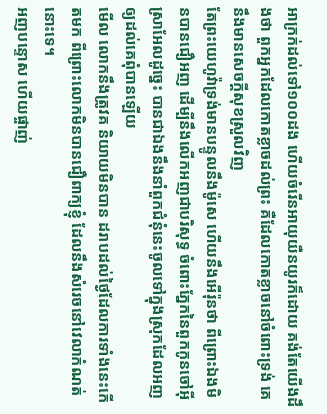អាក្រក់ដល់ទៅ១០០ដង ហើយចំរើនអាយុយឺនយូរក៏ដោយ គង់តែយើងដឹងថា ពួកអ្នកដែលកោតខ្លាចដល់ព្រះ គឺដែលកោតខ្លាចនៅចំពោះទ្រង់ គេនឹងមានសេចក្ដីសុខស្រួលវិញ
តែព្រះយេហូវ៉ាទ្រង់មានបន្ទូលនឹងម៉ូសេ ហើយនឹងអើរ៉ុនថា ពីព្រោះឯងមិនបានជឿអញ ដើម្បីនឹងលើកអញជាបរិសុទ្ធ ចំពោះភ្នែកនៃពួកកូនចៅអ៊ីស្រាអែលដូច្នេះ បានជាឯងនឹងនាំពួកជំនុំនេះចូលទៅក្នុងស្រុកដែលអញឲ្យដល់គេពុំបានឡើយ
មើល លោកនឹងត្រូវគ និយាយមិនបាន ដរាបដល់ថ្ងៃដែលការទាំងនេះកើតមក ពីព្រោះលោកមិនបានជឿពាក្យខ្ញុំ ដែលនឹងសំរេចនៅវេលាកំណត់នោះទេ។
អញបន្ទោស ហើយផ្ចាញ់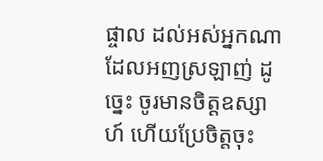ផ្ចាល ដល់អស់អ្នកណាដែលអញស្រឡាញ់ ដូច្នេះ ចូរមានចិត្តឧស្សាហ៍ ហើយប្រែចិត្តចុះ